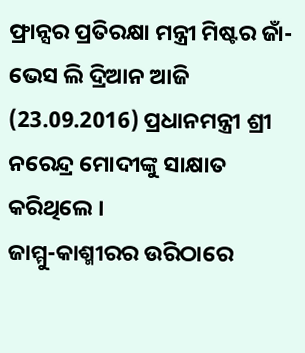ଫ୍ରାନ୍ସର ପ୍ରତିରକ୍ଷା ମନ୍ତ୍ରୀ ମିଷ୍ଟର ଜାଁ-ଭେସ ଲି ଦ୍ରିଆନ ଆଜି (23.09.2016) ପ୍ରଧାନମନ୍ତ୍ରୀ ଶ୍ରୀ ନରେନ୍ଦ୍ର ମୋଦୀଙ୍କୁ ସାକ୍ଷାତ କରିଥିଲେ ।
ଜାମ୍ମୁ-କାଶ୍ମୀରର ଉରିଠାରେ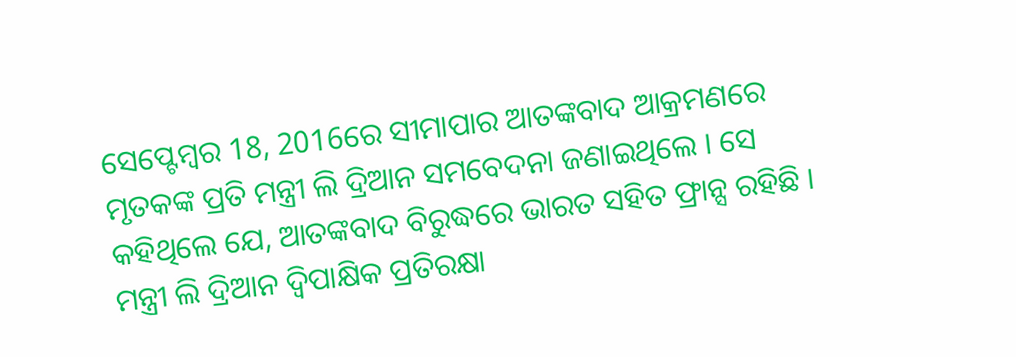ସେପ୍ଟେମ୍ବର 18, 2016ରେ ସୀମାପାର ଆତଙ୍କବାଦ ଆକ୍ରମଣରେ ମୃତକଙ୍କ ପ୍ରତି ମନ୍ତ୍ରୀ ଲି ଦ୍ରିଆନ ସମବେଦନା ଜଣାଇଥିଲେ । ସେ କହିଥିଲେ ଯେ, ଆତଙ୍କବାଦ ବିରୁଦ୍ଧରେ ଭାରତ ସହିତ ଫ୍ରାନ୍ସ ରହିଛି ।
ମନ୍ତ୍ରୀ ଲି ଦ୍ରିଆନ ଦ୍ୱିପାକ୍ଷିକ ପ୍ରତିରକ୍ଷା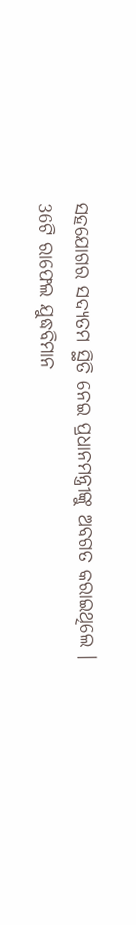ସହଯୋଗର ସଦ୍ୟତମ ସ୍ଥିତି ନେଇ ପ୍ରଧାନମନ୍ତ୍ରୀଙ୍କୁ ଅବଗତ କରାଇଥିଲେ ।
36ଟି ରାଫେଲ ଯୁଦ୍ଧବିମାନ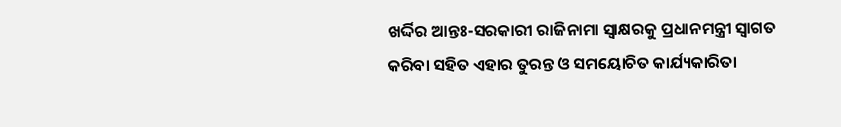ଖର୍ଦ୍ଦିର ଆନ୍ତଃ-ସରକାରୀ ରାଜିନାମା ସ୍ୱାକ୍ଷରକୁ ପ୍ରଧାନମନ୍ତ୍ରୀ ସ୍ୱାଗତ କରିବା ସହିତ ଏହାର ତୁରନ୍ତ ଓ ସମୟୋଚିତ କାର୍ଯ୍ୟକାରିତା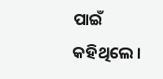ପାଇଁ କହିଥିଲେ ।